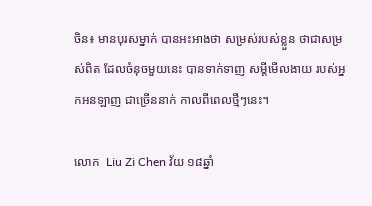ចិន៖ មានបុរសម្នាក់ បានអះអាងថា សម្រស់របស់ខ្លួន ថាជាសម្រស់ពិត ដែលចំនុចមួយនេះ បានទាក់ទាញ សម្តីមើលងាយ របស់អ្នកអនឡាញ ជាច្រើននាក់ កាលពីពេលថ្មីៗនេះ។

លោក  Liu Zi Chen វ័យ ១៨ឆ្នាំ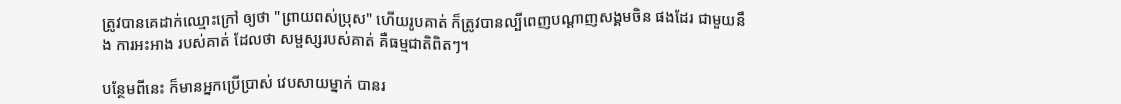ត្រូវបានគេដាក់ឈ្មោះក្រៅ ឲ្យថា "ព្រាយពស់ប្រុស" ហើយរូបគាត់ ក៏ត្រូវបានល្បីពេញបណ្តាញសង្គមចិន ផងដែរ ជាមួយនឹង ការអះអាង របស់គាត់ ដែលថា សម្ផស្សរបស់គាត់ គឺធម្មជាតិពិតៗ។

បន្ថែមពីនេះ ក៏មានអ្នកប្រើប្រាស់ វេបសាយម្នាក់ បានរ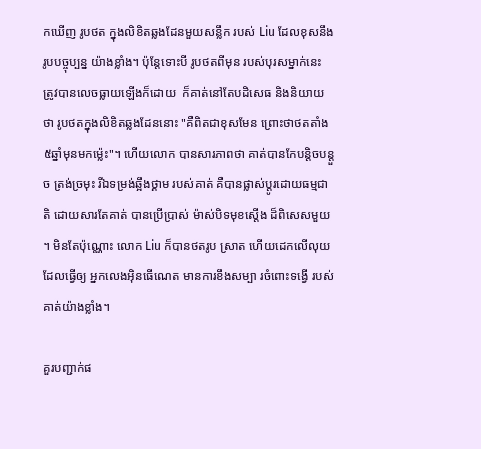កឃើញ រូបថត ក្នុងលិខិតឆ្លងដែនមួយសន្លឹក របស់ Liu ដែលខុសនឹងរូបបច្ចុប្បន្ន យ៉ាងខ្លាំង។ ប៉ុន្តែទោះបី រូបថតពីមុន របស់បុរសម្នាក់នេះ ត្រូវបានលេចធ្លាយឡើងក៏ដោយ  ក៏គាត់នៅតែបដិសេធ និងនិយាយថា រូបថតក្នុងលិខិតឆ្លងដែននោះ "គឺពិតជាខុសមែន ព្រោះថាថតតាំង៥ឆ្នាំមុនមកម្ល៉េះ"។ ហើយលោក បានសារភាពថា គាត់បានកែបន្តិចបន្តួច ត្រង់ច្រមុះ រីឯទម្រង់ឆ្អឹងថ្គាម របស់គាត់ គឺបានផ្លាស់ប្តូរដោយធម្មជាតិ ដោយសារតែគាត់ បានប្រើប្រាស់ ម៉ាស់បិទមុខស្តើង ដ៏ពិសេសមួយ ។ មិនតែប៉ុណ្ណោះ លោក Liu ក៏បានថតរូប ស្រាត ហើយដេកលើលុយ ដែលធ្វើឲ្យ អ្នកលេងអ៊ិនធើណេត មានការខឹងសម្បា រចំពោះទង្វើ របស់គាត់យ៉ាងខ្លាំង។

គួរបញ្ជាក់ផ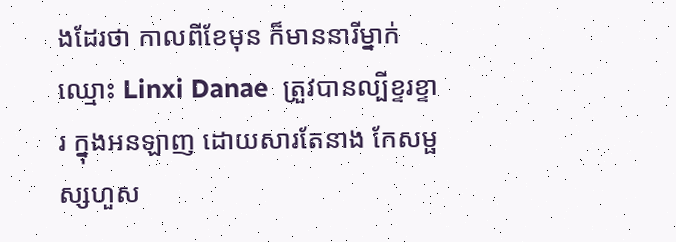ងដែរថា កាលពីខែមុន ក៏មាននារីម្នាក់  ឈ្មោះ Linxi Danae  ត្រួវបានល្បីខ្ទរខ្ទារ ក្នុងអនឡាញ ដោយសារតែនាង កែសម្ផស្សហួស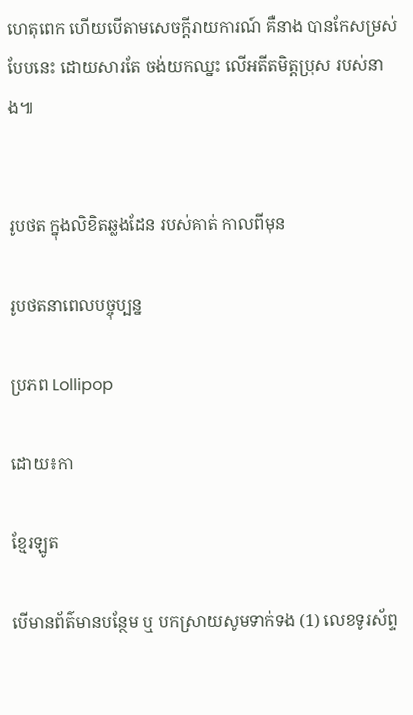ហេតុពេក ហើយបើតាមសេចក្តីរាយការណ៍ គឺនាង បានកែសម្រស់បែបនេះ ដោយសារតែ ចង់យកឈ្នះ លើអតីតមិត្តប្រុស របស់នាង៕


រូបថត ក្នុងលិខិតឆ្លងដែន របស់គាត់ កាលពីមុន

រូបថតនាពេលបច្ចុប្បន្ន

ប្រភព Lollipop

ដោយ៖កា

ខ្មែរឡូត

បើមានព័ត៌មានបន្ថែម ឬ បកស្រាយសូមទាក់ទង (1) លេខទូរស័ព្ទ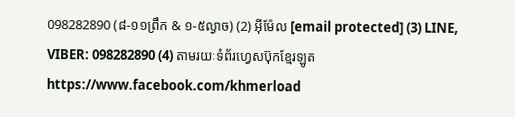098282890 (៨-១១ព្រឹក & ១-៥ល្ងាច) (2) អ៊ីម៉ែល [email protected] (3) LINE, VIBER: 098282890 (4) តាមរយៈទំព័រហ្វេសប៊ុកខ្មែរឡូត https://www.facebook.com/khmerload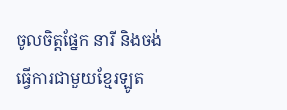ចូលចិត្តផ្នែក នារី និងចង់ធ្វើការជាមួយខ្មែរឡូត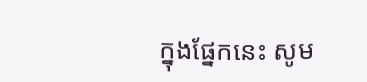ក្នុងផ្នែកនេះ សូម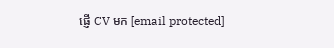ផ្ញើ CV មក [email protected]